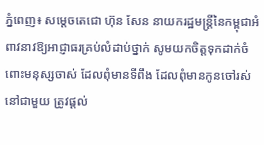ភ្នំពេញ៖ សម្តេចតេជោ ហ៊ុន សែន នាយករដ្ឋមន្រ្តីនៃកម្ពុជាអំពាវនាវឱ្យអាជ្ញាធរគ្រប់លំដាប់ថ្នាក់ សូមយកចិត្តទុកដាក់ចំពោះមនុស្សចាស់ ដែលពុំមានទីពឹង ដែលពុំមានកូនចៅរស់នៅជាមួយ ត្រូវផ្តល់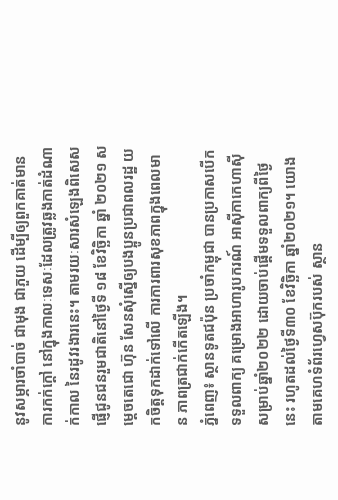នូវសម្ភារចាំបាច់ ជាមុង ជាភួយ ដើម្បីឲ្យពួកគាត់មានការកក់ក្តៅ នៅក្នុងកាលៈទេសៈដែលត្រូវឆ្លងកាត់ដំណាក់កាល នៃរដូវរងារនេះ។ តាមរយៈសារសំឡេងពិសេស ផ្ញើជូនជនរួមជាតិនៅថ្ងៃទី ១៨ ខែវិច្ឆិកា ឆ្នាំ ២០២១ សម្តេចតេជោ ហ៊ុន សែនសុំស្នើឲ្យបងប្អូនប្រជាពលរដ្ឋ យកចិត្តទុកដាក់ទៅលើ ការការពារសុខភាពក្នុងពេលមាន ភាពត្រជាក់កើតឡើង។
ភ្នំពេញ៖ ស្ថានទូតជប៉ុន ប្រចាំកម្ពុជា បានប្រកាសបើកទទួលពាក្យ គម្រោងអាហារូបករណ៍ អាស៊ីកាកេហាស៊ី សម្រាប់ឆ្នាំ២០២២ ដោយចាប់ផ្តើមទទួលពាក្យពីថ្ងៃនេះ រហូតដល់ថ្ងៃទី៣០ ខែវិច្ឆិកា ឆ្នាំ២០២១។ យោងតាមគេហទំព័រហ្វេសប៊ុករបស់ ស្ថាន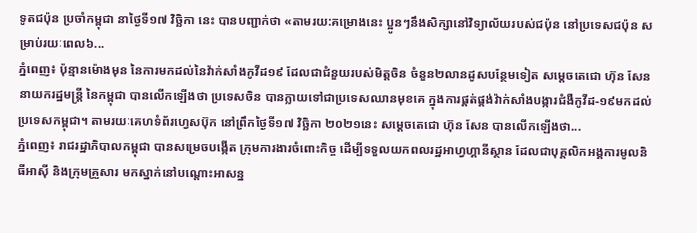ទូតជប៉ុន ប្រចាំកម្ពុជា នាថ្ងៃទី១៧ វិច្ឆិកា នេះ បានបញ្ជាក់ថា «តាមរយ:គម្រោងនេះ ប្អូនៗនឹងសិក្សានៅវិទ្យាល័យរបស់ជប៉ុន នៅប្រទេសជប៉ុន សម្រាប់រយៈពេល៦...
ភ្នំពេញ៖ ប៉ុន្មានម៉ោងមុន នៃការមកដល់នៃវ៉ាក់សាំងកូវីដ១៩ ដែលជាជំនួយរបស់មិត្តចិន ចំនួន២លានដូសបន្ថែមទៀត សម្ដេចតេជោ ហ៊ុន សែន នាយករដ្ឋមន្រ្តី នៃកម្ពុជា បានលើកឡើងថា ប្រទេសចិន បានក្លាយទៅជាប្រទេសឈានមុខគេ ក្នុងការផ្គត់ផ្គង់វ៉ាក់សាំងបង្ការជំងឺកូវីដ-១៩មកដល់ប្រទេសកម្ពុជា។ តាមរយៈគេហទំព័រហ្វេសប៊ុក នៅព្រឹកថ្ងៃទី១៧ វិច្ឆិកា ២០២១នេះ សម្ដេចតេជោ ហ៊ុន សែន បានលើកឡើងថា...
ភ្នំពេញ៖ រាជរដ្ឋាភិបាលកម្ពុជា បានសម្រេចបង្កើត ក្រុមការងារចំពោះកិច្ច ដើម្បីទទួលយកពលរដ្ឋអាហ្វហ្គានីស្ថាន ដែលជាបុគ្គលិកអង្គការមូលនិធីអាស៊ី និងក្រុមគ្រួសារ មកស្នាក់នៅបណ្តោះអាសន្ន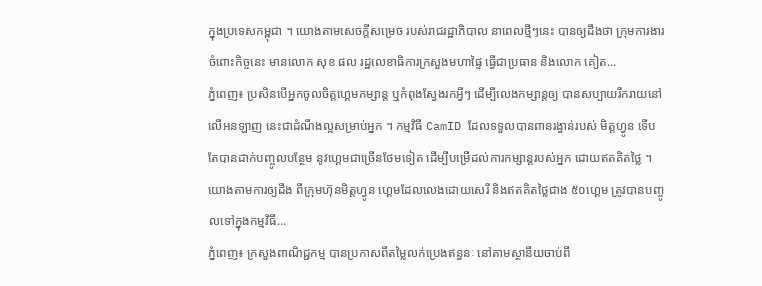ក្នុងប្រទេសកម្ពុជា ។ យោងតាមសេចក្ដីសម្រេច របស់រាជរដ្ឋាភិបាល នាពេលថ្មីៗនេះ បានឲ្យដឹងថា ក្រុមការងារចំពោះកិច្ចនេះ មានលោក សុខ ផល រដ្ឋលេខាធិការក្រសួងមហាផ្ទៃ ធ្វើជាប្រធាន និងលោក គៀត...
ភ្នំពេញ៖ ប្រសិនបើអ្នកចូលចិត្តហ្គេមកម្សាន្ត ឬកំពុងស្វែងរកអ្វីៗ ដើម្បីលេងកម្សាន្តឲ្យ បានសប្បាយរីករាយនៅលើអនឡាញ នេះជាដំណឹងល្អសម្រាប់អ្នក ។ កម្មវិធី CamID ដែលទទួលបានពានរង្វាន់របស់ មិត្តហ្វូន ទើបតែបានដាក់បញ្ចូលបន្ថែម នូវហ្គេមជាច្រើនថែមទៀត ដើម្បីបម្រើដល់ការកម្សាន្តរបស់អ្នក ដោយឥតគិតថ្លៃ ។ យោងតាមការឲ្យដឹង ពីក្រុមហ៊ុនមិត្តហ្វូន ហ្គេមដែលលេងដោយសេរី និងឥតគិតថ្លៃជាង ៥០ហ្គេម ត្រូវបានបញ្ចូលទៅក្នុងកម្មវិធី...
ភ្នំពេញ៖ ក្រសួងពាណិជ្ជកម្ម បានប្រកាសពីតម្លៃលក់ប្រេងឥន្ធនៈ នៅតាមស្ថានីយចាប់ពី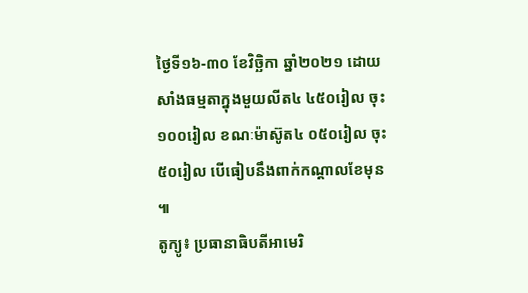ថ្ងៃទី១៦-៣០ ខែវិច្ឆិកា ឆ្នាំ២០២១ ដោយសាំងធម្មតាក្នុងមួយលីត៤ ៤៥០រៀល ចុះ១០០រៀល ខណៈម៉ាស៊ូត៤ ០៥០រៀល ចុះ៥០រៀល បើធៀបនឹងពាក់កណ្តាលខែមុន ៕
តូក្យូ៖ ប្រធានាធិបតីអាមេរិ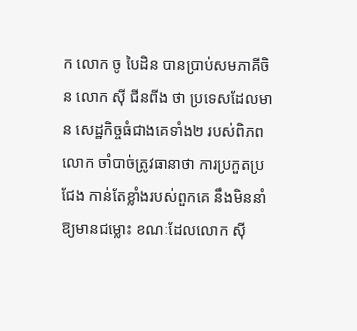ក លោក ចូ បៃដិន បានប្រាប់សមភាគីចិន លោក ស៊ី ជីនពីង ថា ប្រទេសដែលមាន សេដ្ឋកិច្ចធំជាងគេទាំង២ របស់ពិភពលោក ចាំបាច់ត្រូវធានាថា ការប្រកួតប្រជែង កាន់តែខ្លាំងរបស់ពួកគេ នឹងមិននាំឱ្យមានជម្លោះ ខណៈដែលលោក ស៊ី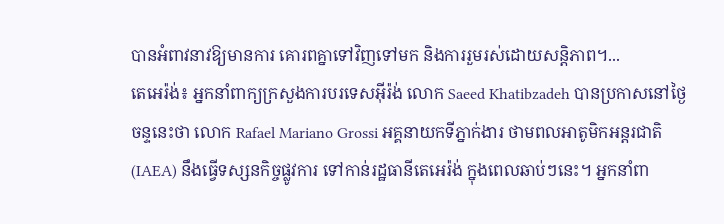បានអំពាវនាវឱ្យមានការ គោរពគ្នាទៅវិញទៅមក និងការរួមរស់ដោយសន្តិភាព។...
តេអេរ៉ង់៖ អ្នកនាំពាក្យក្រសួងការបរទេសអ៊ីរ៉ង់ លោក Saeed Khatibzadeh បានប្រកាសនៅថ្ងៃចន្ទនេះថា លោក Rafael Mariano Grossi អគ្គនាយកទីភ្នាក់ងារ ថាមពលអាតូមិកអន្តរជាតិ (IAEA) នឹងធ្វើទស្សនកិច្ចផ្លូវការ ទៅកាន់រដ្ឋធានីតេអេរ៉ង់ ក្នុងពេលឆាប់ៗនេះ។ អ្នកនាំពា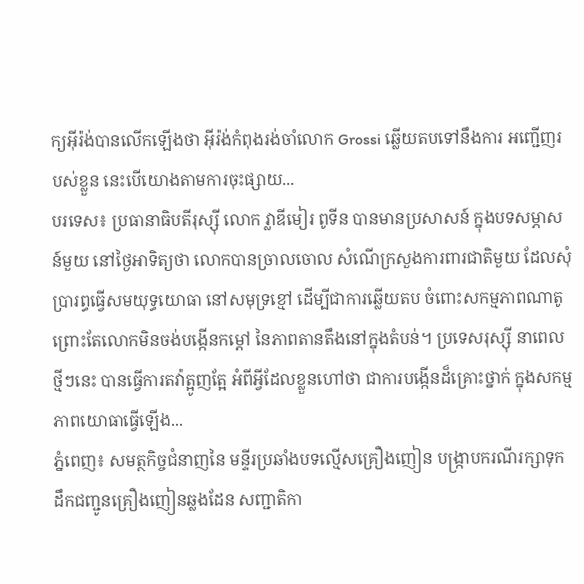ក្យអ៊ីរ៉ង់បានលើកឡើងថា អ៊ីរ៉ង់កំពុងរង់ចាំលោក Grossi ឆ្លើយតបទៅនឹងការ អញ្ជើញរបស់ខ្លួន នេះបើយោងតាមការចុះផ្សាយ...
បរទេស៖ ប្រធានាធិបតីរុស្ស៊ី លោក វ្លាឌីមៀរ ពូទីន បានមានប្រសាសន៍ ក្នុងបទសម្ភាសន៍មួយ នៅថ្ងៃអាទិត្យថា លោកបានច្រាលចោល សំណើក្រសួងការពារជាតិមួយ ដែលសុំប្រារព្ធធ្វើសមយុទ្ធយោធា នៅសមុទ្រខ្មៅ ដើម្បីជាការឆ្លើយតប ចំពោះសកម្មភាពណាតូ ព្រោះតែលោកមិនចង់បង្កើនកម្តៅ នៃភាពតានតឹងនៅក្នុងតំបន់។ ប្រទេសរុស្ស៊ី នាពេលថ្មីៗនេះ បានធ្វើការតវ៉ាត្អូញត្អែ អំពីអ្វីដែលខ្លួនហៅថា ជាការបង្កើនដ៏គ្រោះថ្នាក់ ក្នុងសកម្មភាពយោធាធ្វើឡើង...
ភ្នំពេញ៖ សមត្ថកិច្ចជំនាញនៃ មន្ទីរប្រឆាំងបទល្មើសគ្រឿងញៀន បង្ក្រាបករណីរក្សាទុក ដឹកជញ្ជូនគ្រឿងញៀនឆ្លងដែន សញ្ជាតិកា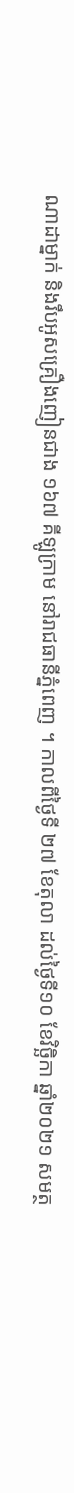ណាដាម្នាក់ និងរឹបអូសគ្រឿងញៀនជាង ១៦៧ គីឡូក្រាម នៅរាជធានីភ្នំពេញ ។ កាលពីថ្ងៃទី ២៧ ខែតុលា ដល់ថ្ងៃទី១០ ខែវិច្ឆិកា ឆ្នាំ២០២១ សមត្ថ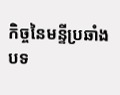កិច្ចនៃមន្ទីប្រឆាំង បទ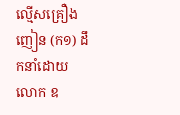ល្មើសគ្រឿងញៀន (ក១) ដឹកនាំដោយលោក ឧ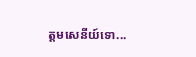ត្តមសេនីយ៍ទោ...